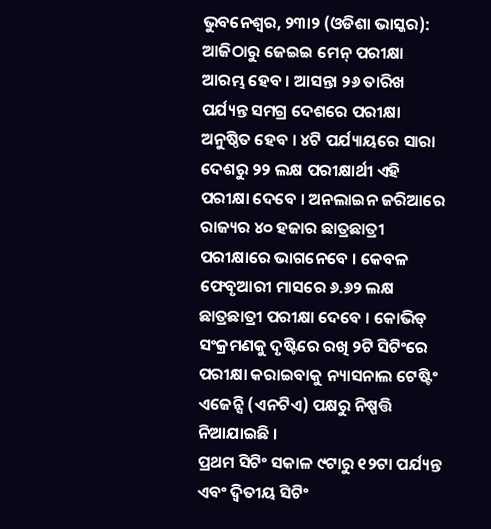ଭୁବନେଶ୍ୱର, ୨୩ା୨ (ଓଡିଶା ଭାସ୍କର): ଆଜିଠାରୁ ଜେଇଇ ମେନ୍ ପରୀକ୍ଷା ଆରମ୍ଭ ହେବ । ଆସନ୍ତା ୨୬ ତାରିଖ ପର୍ଯ୍ୟନ୍ତ ସମଗ୍ର ଦେଶରେ ପରୀକ୍ଷା ଅନୁଷ୍ଠିତ ହେବ । ୪ଟି ପର୍ଯ୍ୟାୟରେ ସାରା ଦେଶରୁ ୨୨ ଲକ୍ଷ ପରୀକ୍ଷାର୍ଥୀ ଏହି ପରୀକ୍ଷା ଦେବେ । ଅନଲାଇନ ଜରିଆରେ ରାଜ୍ୟର ୪୦ ହଜାର ଛାତ୍ରଛାତ୍ରୀ ପରୀକ୍ଷାରେ ଭାଗନେବେ । କେବଳ ଫେବୃଆରୀ ମାସରେ ୬.୬୨ ଲକ୍ଷ ଛାତ୍ରଛାତ୍ରୀ ପରୀକ୍ଷା ଦେବେ । କୋଭିଡ୍ ସଂକ୍ରମଣକୁ ଦୃଷ୍ଟିରେ ରଖି ୨ଟି ସିଟିଂରେ ପରୀକ୍ଷା କରାଇବାକୁ ନ୍ୟାସନାଲ ଟେଷ୍ଟିଂ ଏଜେନ୍ସି (ଏନଟିଏ) ପକ୍ଷରୁ ନିଷ୍ପତ୍ତି ନିଆଯାଇଛି ।
ପ୍ରଥମ ସିଟିଂ ସକାଳ ୯ଟାରୁ ୧୨ଟା ପର୍ଯ୍ୟନ୍ତ ଏବଂ ଦ୍ୱିତୀୟ ସିଟିଂ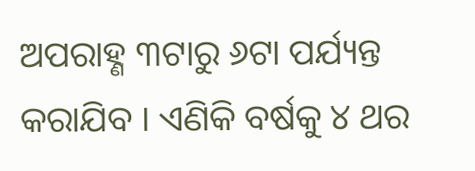ଅପରାହ୍ଣ ୩ଟାରୁ ୬ଟା ପର୍ଯ୍ୟନ୍ତ କରାଯିବ । ଏଣିକି ବର୍ଷକୁ ୪ ଥର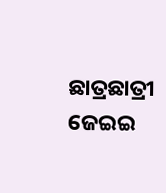ଛାତ୍ରଛାତ୍ରୀ ଜେଇଇ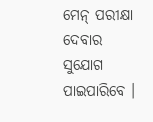ମେନ୍ ପରୀକ୍ଷା ଦେବାର ସୁଯୋଗ ପାଇପାରିବେ ।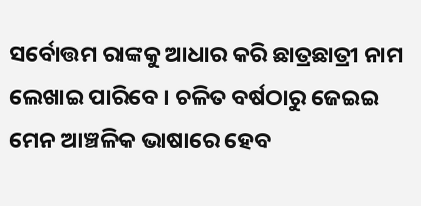ସର୍ବୋତ୍ତମ ରାଙ୍କକୁ ଆଧାର କରି ଛାତ୍ରଛାତ୍ରୀ ନାମ ଲେଖାଇ ପାରିବେ । ଚଳିତ ବର୍ଷଠାରୁ ଜେଇଇ ମେନ ଆଞ୍ଚଳିକ ଭାଷାରେ ହେବ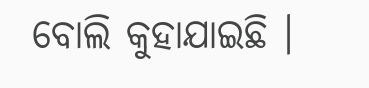ବୋଲି କୁହାଯାଇଛି ।